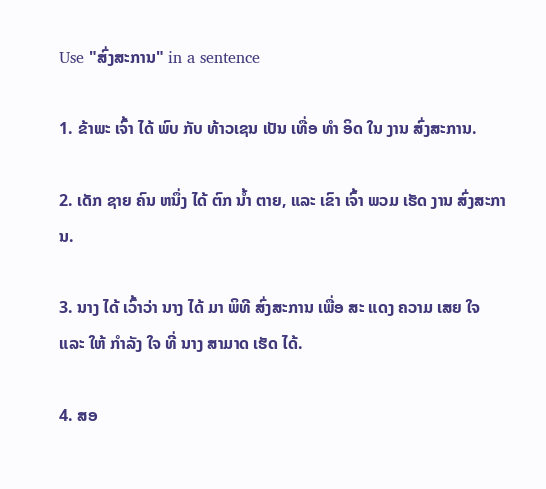Use "ສົ່ງສະການ" in a sentence

1. ຂ້າພະ ເຈົ້າ ໄດ້ ພົບ ກັບ ທ້າວເຊນ ເປັນ ເທື່ອ ທໍາ ອິດ ໃນ ງານ ສົ່ງສະການ.

2. ເດັກ ຊາຍ ຄົນ ຫນຶ່ງ ໄດ້ ຕົກ ນ້ຳ ຕາຍ, ແລະ ເຂົາ ເຈົ້າ ພວມ ເຮັດ ງານ ສົ່ງສະການ.

3. ນາງ ໄດ້ ເວົ້າວ່າ ນາງ ໄດ້ ມາ ພິທີ ສົ່ງສະການ ເພື່ອ ສະ ແດງ ຄວາມ ເສຍ ໃຈ ແລະ ໃຫ້ ກໍາລັງ ໃຈ ທີ່ ນາງ ສາມາດ ເຮັດ ໄດ້.

4. ສອ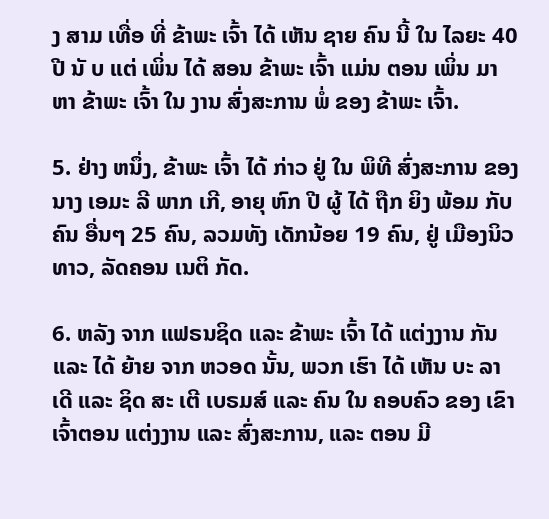ງ ສາມ ເທື່ອ ທີ່ ຂ້າພະ ເຈົ້າ ໄດ້ ເຫັນ ຊາຍ ຄົນ ນີ້ ໃນ ໄລຍະ 40 ປີ ນັ ບ ແຕ່ ເພິ່ນ ໄດ້ ສອນ ຂ້າພະ ເຈົ້າ ແມ່ນ ຕອນ ເພິ່ນ ມາ ຫາ ຂ້າພະ ເຈົ້າ ໃນ ງານ ສົ່ງສະການ ພໍ່ ຂອງ ຂ້າພະ ເຈົ້າ.

5. ຢ່າງ ຫນຶ່ງ, ຂ້າພະ ເຈົ້າ ໄດ້ ກ່າວ ຢູ່ ໃນ ພິທີ ສົ່ງສະການ ຂອງ ນາງ ເອມະ ລີ ພາກ ເກີ, ອາຍຸ ຫົກ ປີ ຜູ້ ໄດ້ ຖືກ ຍິງ ພ້ອມ ກັບ ຄົນ ອື່ນໆ 25 ຄົນ, ລວມທັງ ເດັກນ້ອຍ 19 ຄົນ, ຢູ່ ເມືອງນິວທາວ, ລັດຄອນ ເນຕິ ກັດ.

6. ຫລັງ ຈາກ ແຟຣນຊິດ ແລະ ຂ້າພະ ເຈົ້າ ໄດ້ ແຕ່ງງານ ກັນ ແລະ ໄດ້ ຍ້າຍ ຈາກ ຫວອດ ນັ້ນ, ພວກ ເຮົາ ໄດ້ ເຫັນ ບະ ລາ ເດີ ແລະ ຊິດ ສະ ເຕີ ເບຣມສ໌ ແລະ ຄົນ ໃນ ຄອບຄົວ ຂອງ ເຂົາ ເຈົ້າຕອນ ແຕ່ງງານ ແລະ ສົ່ງສະການ, ແລະ ຕອນ ມີ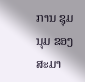ການ ຊຸມນຸມ ຂອງ ສະມາ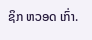ຊິກ ຫວອດ ເກົ່າ.